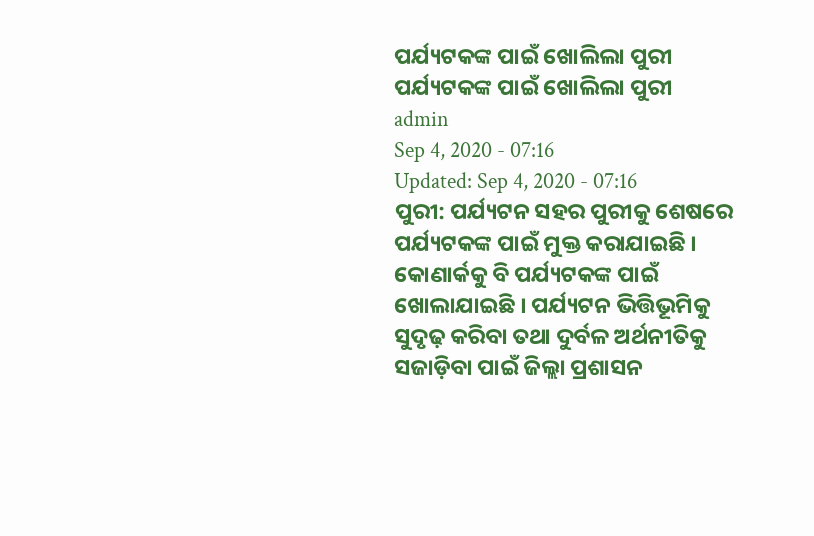ପର୍ଯ୍ୟଟକଙ୍କ ପାଇଁ ଖୋଲିଲା ପୁରୀ
ପର୍ଯ୍ୟଟକଙ୍କ ପାଇଁ ଖୋଲିଲା ପୁରୀ
admin
Sep 4, 2020 - 07:16
Updated: Sep 4, 2020 - 07:16
ପୁରୀ: ପର୍ଯ୍ୟଟନ ସହର ପୁରୀକୁ ଶେଷରେ ପର୍ଯ୍ୟଟକଙ୍କ ପାଇଁ ମୁକ୍ତ କରାଯାଇଛି । କୋଣାର୍କକୁ ବି ପର୍ଯ୍ୟଟକଙ୍କ ପାଇଁ ଖୋଲାଯାଇଛି । ପର୍ଯ୍ୟଟନ ଭିତ୍ତିଭୂମିକୁ ସୁଦୃଢ଼ କରିବା ତଥା ଦୁର୍ବଳ ଅର୍ଥନୀତିକୁ ସଜାଡ଼ିବା ପାଇଁ ଜିଲ୍ଲା ପ୍ରଶାସନ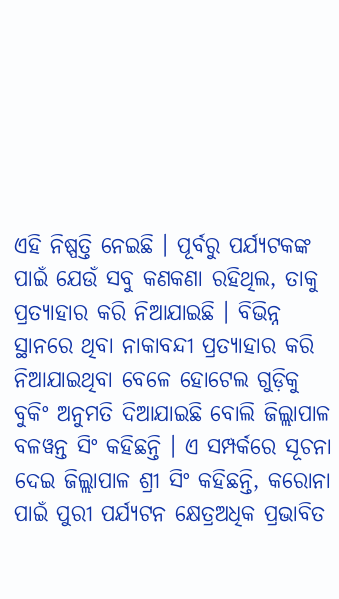ଏହି ନିଷ୍ପତ୍ତି ନେଇଛି । ପୂର୍ବରୁ ପର୍ଯ୍ୟଟକଙ୍କ ପାଇଁ ଯେଉଁ ସବୁ କଣକଣା ରହିଥିଲ, ତାକୁ ପ୍ରତ୍ୟାହାର କରି ନିଆଯାଇଛି । ବିଭିନ୍ନ ସ୍ଥାନରେ ଥିବା ନାକାବନ୍ଦୀ ପ୍ରତ୍ୟାହାର କରି ନିଆଯାଇଥିବା ବେଳେ ହୋଟେଲ ଗୁଡ଼ିକୁ ବୁକିଂ ଅନୁମତି ଦିଆଯାଇଛି ବୋଲି ଜିଲ୍ଲାପାଳ ବଳୱନ୍ତ ସିଂ କହିଛନ୍ତି । ଏ ସମ୍ପର୍କରେ ସୂଚନା ଦେଇ ଜିଲ୍ଲାପାଳ ଶ୍ରୀ ସିଂ କହିଛନ୍ତି, କରୋନା ପାଇଁ ପୁରୀ ପର୍ଯ୍ୟଟନ କ୍ଷେତ୍ରଅଧିକ ପ୍ରଭାବିତ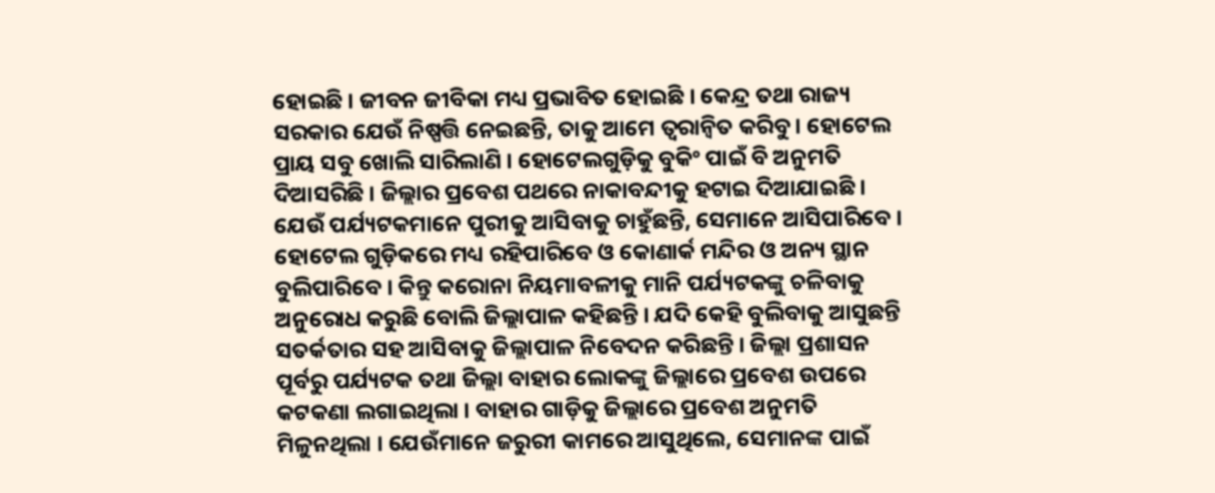ହୋଇଛି । ଜୀବନ ଜୀବିକା ମଧ୍ୟ ପ୍ରଭାବିତ ହୋଇଛି । କେନ୍ଦ୍ର ତଥା ରାଜ୍ୟ ସରକାର ଯେଉଁ ନିଷ୍ପତ୍ତି ନେଇଛନ୍ତି, ତାକୁ ଆମେ ତ୍ୱରାନ୍ୱିତ କରିବୁ । ହୋଟେଲ ପ୍ରାୟ ସବୁ ଖୋଲି ସାରିଲାଣି । ହୋଟେଲଗୁଡ଼ିକୁ ବୁକିଂ ପାଇଁ ବି ଅନୁମତି ଦିଆସରିଛି । ଜିଲ୍ଲାର ପ୍ରବେଶ ପଥରେ ନାକାବନ୍ଦୀକୁ ହଟାଇ ଦିଆଯାଇଛି । ଯେଉଁ ପର୍ଯ୍ୟଟକମାନେ ପୁରୀକୁ ଆସିବାକୁ ଚାହୁଁଛନ୍ତି, ସେମାନେ ଆସିପାରିବେ । ହୋଟେଲ ଗୁଡ଼ିକରେ ମଧ୍ୟ ରହିପାରିବେ ଓ କୋଣାର୍କ ମନ୍ଦିର ଓ ଅନ୍ୟ ସ୍ଥାନ ବୁଲିପାରିବେ । କିନ୍ତୁ କରୋନା ନିୟମାବଳୀକୁ ମାନି ପର୍ଯ୍ୟଟକଙ୍କୁ ଚଳିବାକୁ ଅନୁରୋଧ କରୁଛି ବୋଲି ଜିଲ୍ଲାପାଳ କହିଛନ୍ତି । ଯଦି କେହି ବୁଲିବାକୁ ଆସୁଛନ୍ତି ସତର୍କତାର ସହ ଆସିବାକୁ ଜିଲ୍ଲାପାଳ ନିବେଦନ କରିଛନ୍ତି । ଜିଲ୍ଲା ପ୍ରଶାସନ ପୂର୍ବରୁ ପର୍ଯ୍ୟଟକ ତଥା ଜିଲ୍ଲା ବାହାର ଲୋକଙ୍କୁ ଜିଲ୍ଲାରେ ପ୍ରବେଶ ଉପରେ କଟକଣା ଲଗାଇଥିଲା । ବାହାର ଗାଡ଼ିକୁ ଜିଲ୍ଲାରେ ପ୍ରବେଶ ଅନୁମତି ମିଳୁନଥିଲା । ଯେଉଁମାନେ ଜରୁରୀ କାମରେ ଆସୁଥିଲେ, ସେମାନଙ୍କ ପାଇଁ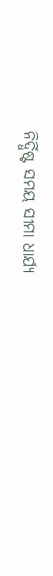ନିର୍ଦ୍ଧିଷ୍ଟ ସମୟ ସୀମା ଧାର୍ଯ୍ୟ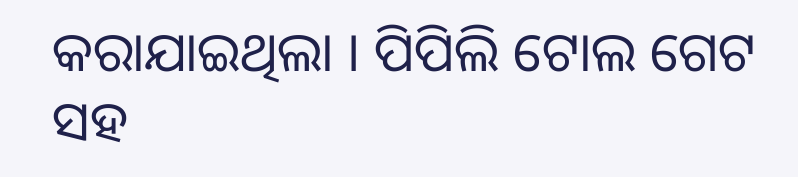କରାଯାଇଥିଲା । ପିପିଲି ଟୋଲ ଗେଟ ସହ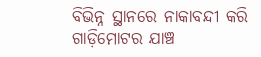ବିଭିନ୍ନ ସ୍ଥାନରେ ନାକାବନ୍ଦୀ କରି ଗାଡ଼ିମୋଟର ଯାଞ୍ଚ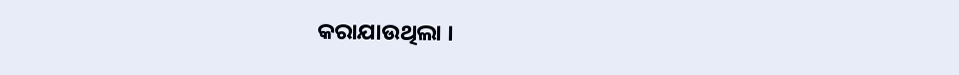କରାଯାଉଥିଲା ।